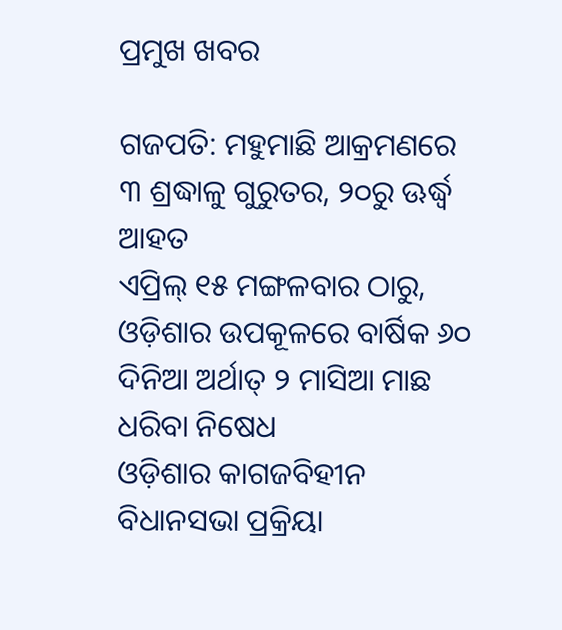ପ୍ରମୁଖ ଖବର

ଗଜପତି: ମହୁମାଛି ଆକ୍ରମଣରେ ୩ ଶ୍ରଦ୍ଧାଳୁ ଗୁରୁତର, ୨୦ରୁ ଊର୍ଦ୍ଧ୍ୱ ଆହତ
ଏପ୍ରିଲ୍‌ ୧୫ ମଙ୍ଗଳବାର ଠାରୁ, ଓଡ଼ିଶାର ଉପକୂଳରେ ବାର୍ଷିକ ୬୦ ଦିନିଆ ଅର୍ଥାତ୍ ୨ ମାସିଆ ମାଛ ଧରିବା ନିଷେଧ
ଓଡ଼ିଶାର କାଗଜବିହୀନ ବିଧାନସଭା ପ୍ରକ୍ରିୟା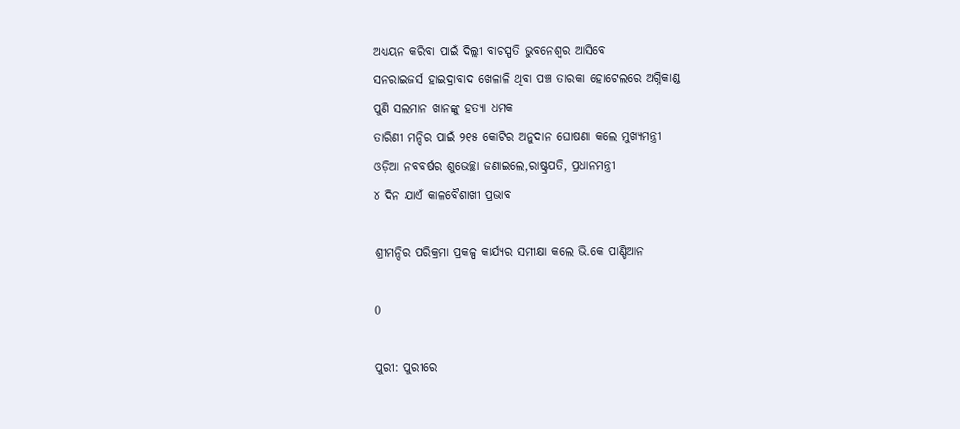ଅଧ୍ୟୟନ କରିବା ପାଇଁ ଦିଲ୍ଲୀ ବାଚସ୍ପତି ଭୁବନେଶ୍ୱର ଆସିବେ
ସନରାଇଜର୍ସ ହାଇଦ୍ରାବାଦ ଖେଳାଳି ଥିବା ପଞ୍ଚ ତାରକା ହୋଟେଲରେ ଅଗ୍ନିକାଣ୍ଡ
ପୁଣି ସଲମାନ ଖାନଙ୍କୁ ହତ୍ୟା ଧମକ
ତାରିଣୀ ମନ୍ଦିର ପାଇଁ ୨୧୫ କୋଟିର ଅନୁଦାନ ଘୋଷଣା କଲେ ମୁଖ୍ୟମନ୍ତ୍ରୀ
ଓଡ଼ିଆ ନବବର୍ଷର ଶୁଭେଚ୍ଛା ଜଣାଇଲେ,ରାଷ୍ଟ୍ରପତି, ପ୍ରଧାନମନ୍ତ୍ରୀ
୪ ଦିନ ଯାଏଁ କାଳବୈଶାଖୀ ପ୍ରଭାବ

ଶ୍ରୀମନ୍ଦିର ପରିକ୍ରମା ପ୍ରକଳ୍ପ କାର୍ଯ୍ୟର ସମୀକ୍ଷା କଲେ ଭି.କେ ପାଣ୍ଡିଆନ

0

ପୁରୀ: ପୁରୀରେ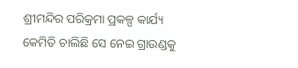ଶ୍ରୀମନ୍ଦିର ପରିକ୍ରମା ପ୍ରକଳ୍ପ କାର୍ଯ୍ୟ କେମିତି ଚାଲିଛି ସେ ନେଇ ଗ୍ରାଉଣ୍ଡକୁ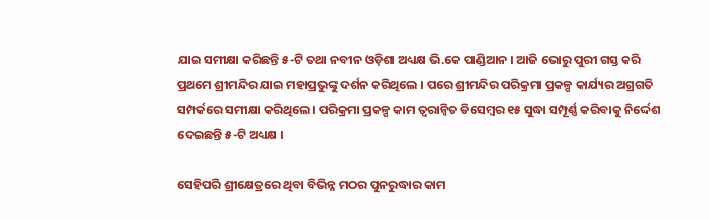ଯାଇ ସମୀକ୍ଷା କରିଛନ୍ତି ୫-ଟି ତଥା ନବୀନ ଓଡ଼ିଶା ଅଧ୍ୟକ୍ଷ ଭି.କେ ପାଣ୍ଡିଆନ । ଆଜି ଭୋରୁ ପୁରୀ ଗସ୍ତ କରି ପ୍ରଥମେ ଶ୍ରୀମନ୍ଦିର ଯାଇ ମହାପ୍ରଭୁଙ୍କୁ ଦର୍ଶନ କରିଥିଲେ । ପରେ ଶ୍ରୀମନ୍ଦିର ପରିକ୍ରମା ପ୍ରକଳ୍ପ କାର୍ଯ୍ୟର ଅଗ୍ରଗତି ସମ୍ପର୍କରେ ସମୀକ୍ଷା କରିଥିଲେ । ପରିକ୍ରମା ପ୍ରକଳ୍ପ କାମ ତ୍ଵରାନ୍ଵିତ ଡିସେମ୍ବର ୧୫ ସୁଦ୍ଧା ସମ୍ପୂର୍ଣ୍ଣ କରିବାକୁ ନିର୍ଦ୍ଦେଶ ଦେଇଛନ୍ତି ୫-ଟି ଅଧ୍ୟକ୍ଷ ।

ସେହିପରି ଶ୍ରୀକ୍ଷେତ୍ରରେ ଥିବା ବିଭିନ୍ନ ମଠର ପୁନରୁଦ୍ଧାର କାମ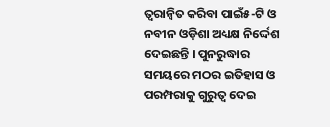ତ୍ବରାନ୍ୱିତ କରିବା ପାଇଁ୫-ଟି ଓ ନବୀନ ଓଡ଼ିଶା ଅଧ୍ୟକ୍ଷ ନିର୍ଦ୍ଦେଶ ଦେଇଛନ୍ତି । ପୁନରୁଦ୍ଧାର ସମୟରେ ମଠର ଇତିହାସ ଓ ପରମ୍ପରାକୁ ଗୁରୁତ୍ଵ ଦେଇ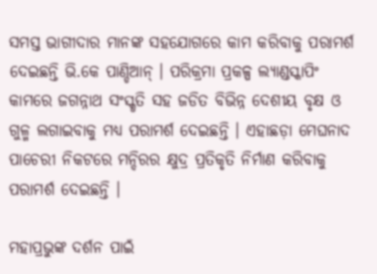ସମସ୍ତ ଭାଗୀଦାର ମାନଙ୍କ ସହଯୋଗରେ କାମ କରିବାକୁ ପରାମର୍ଶ ଦେଇଛନ୍ତି ଭି.କେ ପାଣ୍ଡିଆନ୍ । ପରିକ୍ରମା ପ୍ରକଳ୍ପ ଲ୍ୟାଣ୍ଡସ୍କାପିଂ କାମରେ ଜଗନ୍ନାଥ ସଂସ୍କୃତି ସହ ଜଡିତ ବିଭିନ୍ନ ଦେଶୀୟ ବୃକ୍ଷ ଓ ଗୁଳ୍ମ ଲଗାଇବାକୁ ମଧ୍ୟ ପରାମର୍ଶ ଦେଇଛନ୍ତି । ଏହାଛଡ଼ା ମେଘନାଦ ପାଚେରୀ ନିକଟରେ ମନ୍ଦିରର କ୍ଷୁଦ୍ର ପ୍ରତିକୃତି ନିର୍ମାଣ କରିବାକୁ ପରାମର୍ଶ ଦେଇଛନ୍ତି ।

ମହାପ୍ରଭୁଙ୍କ ଦର୍ଶନ ପାଇଁ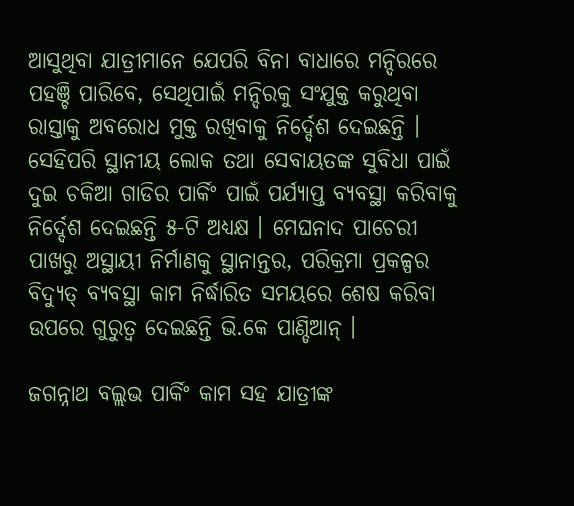ଆସୁଥିବା ଯାତ୍ରୀମାନେ ଯେପରି ବିନା ବାଧାରେ ମନ୍ଦିରରେ ପହଞ୍ଚି ପାରିବେ, ସେଥିପାଇଁ ମନ୍ଦିରକୁ ସଂଯୁକ୍ତ କରୁଥିବା ରାସ୍ତାକୁ ଅବରୋଧ ମୁକ୍ତ ରଖିବାକୁ ନିର୍ଦ୍ଦେଶ ଦେଇଛନ୍ତି । ସେହିପରି ସ୍ଥାନୀୟ ଲୋକ ତଥା ସେବାୟତଙ୍କ ସୁବିଧା ପାଇଁ ଦୁଇ ଚକିଆ ଗାଡିର ପାର୍କିଂ ପାଇଁ ପର୍ଯ୍ୟାପ୍ତ ବ୍ୟବସ୍ଥା କରିବାକୁ ନିର୍ଦ୍ଦେଶ ଦେଇଛନ୍ତି ୫-ଟି ଅଧ୍ୟକ୍ଷ । ମେଘନାଦ ପାଚେରୀ ପାଖରୁ ଅସ୍ଥାୟୀ ନିର୍ମାଣକୁ ସ୍ଥାନାନ୍ତର, ପରିକ୍ରମା ପ୍ରକଳ୍ପର ବିଦ୍ୟୁତ୍ ବ୍ୟବସ୍ଥା କାମ ନିର୍ଦ୍ଧାରିତ ସମୟରେ ଶେଷ କରିବା ଉପରେ ଗୁରୁତ୍ଵ ଦେଇଛନ୍ତି ଭି.କେ ପାଣ୍ଡିଆନ୍ ।

ଜଗନ୍ନାଥ ବଲ୍ଲଭ ପାର୍କିଂ କାମ ସହ ଯାତ୍ରୀଙ୍କ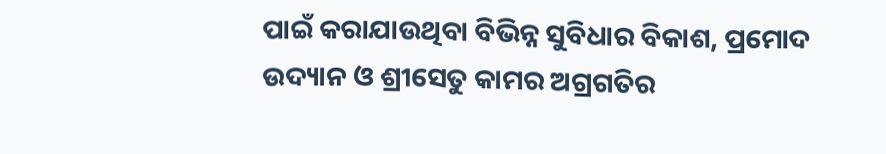ପାଇଁ କରାଯାଉଥିବା ବିଭିନ୍ନ ସୁବିଧାର ବିକାଶ, ପ୍ରମୋଦ ଉଦ୍ୟାନ ଓ ଶ୍ରୀସେତୁ କାମର ଅଗ୍ରଗତିର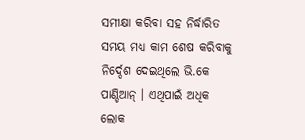ସମୀକ୍ଷା କରିବା ସହ ନିର୍ଦ୍ଧାରିତ ସମୟ ମଧ୍ୟ କାମ ଶେଷ କରିବାକୁ ନିର୍ଦ୍ଦେଶ ଦେଇଥିଲେ ଭି.କେ ପାଣ୍ଡିଆନ୍ । ଏଥିପାଇଁ ଅଧିକ ଲୋକ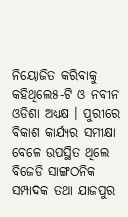ନିୟୋଜିତ କରିବାକୁ କହିଥିଲେ୫-ଟି ଓ ନବୀନ ଓଡିଶା ଅଧ୍ୟକ୍ଷ । ପୁରୀରେ ବିକାଶ କାର୍ଯ୍ୟର ସମୀକ୍ଷା ବେଳେ ଉପସ୍ଥିତ ଥିଲେ ବିଜେଡି ସାଙ୍ଗଠନିକ ସମ୍ପାଦକ ତଥା ଯାଜପୁର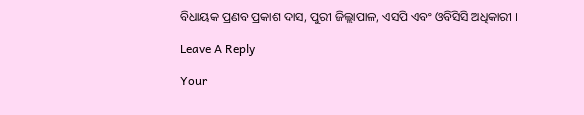ବିଧାୟକ ପ୍ରଣବ ପ୍ରକାଶ ଦାସ, ପୁରୀ ଜିଲ୍ଲାପାଳ, ଏସପି ଏବଂ ଓବିସିସି ଅଧିକାରୀ ।

Leave A Reply

Your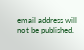email address will not be published.